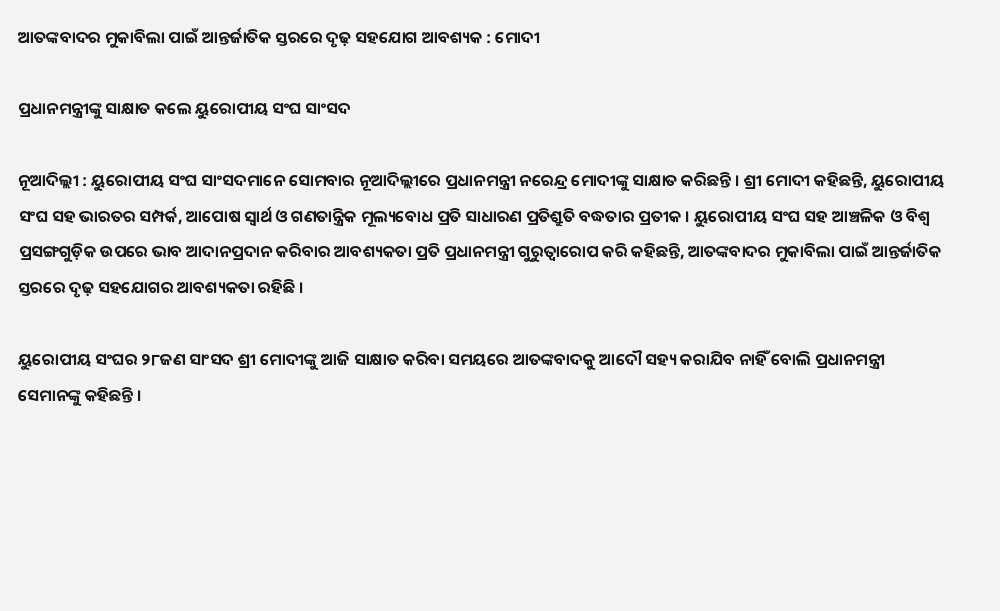ଆତଙ୍କବାଦର ମୁକାବିଲା ପାଇଁ ଆନ୍ତର୍ଜାତିକ ସ୍ତରରେ ଦୃଢ଼ ସହଯୋଗ ଆବଶ୍ୟକ : ମୋଦୀ

ପ୍ରଧାନମନ୍ତ୍ରୀଙ୍କୁ ସାକ୍ଷାତ କଲେ ୟୁରୋପୀୟ ସଂଘ ସାଂସଦ

ନୂଆଦିଲ୍ଲୀ : ୟୁରୋପୀୟ ସଂଘ ସାଂସଦମାନେ ସୋମବାର ନୂଆଦିଲ୍ଲୀରେ ପ୍ରଧାନମନ୍ତ୍ରୀ ନରେନ୍ଦ୍ର ମୋଦୀଙ୍କୁ ସାକ୍ଷାତ କରିଛନ୍ତି । ଶ୍ରୀ ମୋଦୀ କହିଛନ୍ତି, ୟୁରୋପୀୟ ସଂଘ ସହ ଭାରତର ସମ୍ପର୍କ, ଆପୋଷ ସ୍ୱାର୍ଥ ଓ ଗଣତାନ୍ତ୍ରିକ ମୂଲ୍ୟବୋଧ ପ୍ରତି ସାଧାରଣ ପ୍ରତିଶ୍ରୁତି ବଦ୍ଧତାର ପ୍ରତୀକ । ୟୁରୋପୀୟ ସଂଘ ସହ ଆଞ୍ଚଳିକ ଓ ବିଶ୍ୱ ପ୍ରସଙ୍ଗଗୁଡ଼ିକ ଉପରେ ଭାବ ଆଦାନପ୍ରଦାନ କରିବାର ଆବଶ୍ୟକତା ପ୍ରତି ପ୍ରଧାନମନ୍ତ୍ରୀ ଗୁରୁତ୍ୱାରୋପ କରି କହିଛନ୍ତି, ଆତଙ୍କବାଦର ମୁକାବିଲା ପାଇଁ ଆନ୍ତର୍ଜାତିକ ସ୍ତରରେ ଦୃଢ଼ ସହଯୋଗର ଆବଶ୍ୟକତା ରହିଛି ।

ୟୁରୋପୀୟ ସଂଘର ୨୮ଜଣ ସାଂସଦ ଶ୍ରୀ ମୋଦୀଙ୍କୁ ଆଜି ସାକ୍ଷାତ କରିବା ସମୟରେ ଆତଙ୍କବାଦକୁ ଆଦୌ ସହ୍ୟ କରାଯିବ ନାହିଁ ବୋଲି ପ୍ରଧାନମନ୍ତ୍ରୀ ସେମାନଙ୍କୁ କହିଛନ୍ତି ।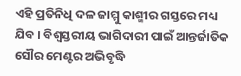ଏହି ପ୍ରତିନିଧି ଦଳ ଜାମ୍ମୁ କାଶ୍ମୀର ଗସ୍ତରେ ମଧ୍ୟ ଯିବ । ବିଶ୍ୱସ୍ତରୀୟ ଭାଗିଦାରୀ ପାଇଁ ଆନ୍ତର୍ଜାତିକ ସୌର ମେଣ୍ଟର ଅଭିବୃଦ୍ଧି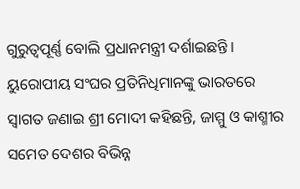ଗୁରୁତ୍ୱପୂର୍ଣ୍ଣ ବୋଲି ପ୍ରଧାନମନ୍ତ୍ରୀ ଦର୍ଶାଇଛନ୍ତି । ୟୁରୋପୀୟ ସଂଘର ପ୍ରତିନିଧିମାନଙ୍କୁ ଭାରତରେ ସ୍ୱାଗତ ଜଣାଇ ଶ୍ରୀ ମୋଦୀ କହିଛନ୍ତି, ଜାମ୍ମୁ ଓ କାଶ୍ମୀର ସମେତ ଦେଶର ବିଭିନ୍ନ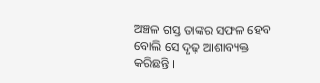ଅଞ୍ଚଳ ଗସ୍ତ ତାଙ୍କର ସଫଳ ହେବ ବୋଲି ସେ ଦୃଢ଼ ଆଶାବ୍ୟକ୍ତ କରିଛନ୍ତି ।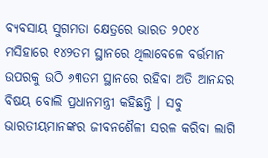ବ୍ୟବସାୟ ସୁଗମତା କ୍ଷେତ୍ରରେ ଭାରତ ୨୦୧୪ ମସିହାରେ ୧୪୨ତମ ସ୍ଥାନରେ ଥିଲାବେଳେ ବର୍ତ୍ତମାନ ଉପରକୁ ଉଠି ୬୩ତମ ସ୍ଥାନରେ ରହିବା ଅତି ଆନନ୍ଦର ବିଷୟ ବୋଲି ପ୍ରଧାନମନ୍ତ୍ରୀ କହିଛନ୍ତି । ସବୁ ଭାରତୀୟମାନଙ୍କର ଜୀବନଶୈଳୀ ସରଳ କରିବା ଲାଗି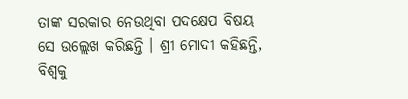ତାଙ୍କ ସରକାର ନେଉଥିବା ପଦକ୍ଷେପ ବିଷୟ ସେ ଉଲ୍ଲେଖ କରିଛନ୍ତି । ଶ୍ରୀ ମୋଦୀ କହିଛନ୍ତି, ବିଶ୍ୱକୁ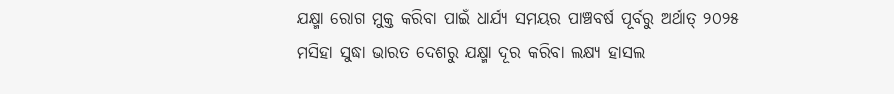ଯକ୍ଷ୍ମା ରୋଗ ମୁକ୍ତ କରିବା ପାଇଁ ଧାର୍ଯ୍ୟ ସମୟର ପାଞ୍ଚବର୍ଷ ପୂର୍ବରୁ ଅର୍ଥାତ୍‍ ୨୦୨୫ ମସିହା ସୁଦ୍ଧା ଭାରତ ଦେଶରୁ ଯକ୍ଷ୍ମା ଦୂର କରିବା ଲକ୍ଷ୍ୟ ହାସଲ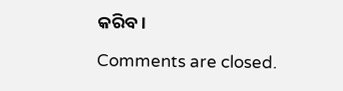କରିବ ।

Comments are closed.